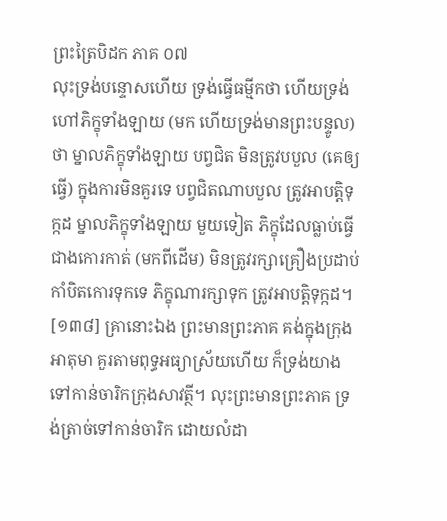ព្រះត្រៃបិដក ភាគ ០៧
លុះទ្រង់បន្ទោសហើយ ទ្រង់ធ្វើធម្មីកថា ហើយទ្រង់ហៅភិក្ខុទាំងឡាយ (មក ហើយទ្រង់មានព្រះបន្ទូល) ថា ម្នាលភិក្ខុទាំងឡាយ បព្វជិត មិនត្រូវបបួល (គេឲ្យធ្វើ) ក្នុងការមិនគួរទេ បព្វជិតណាបបួល ត្រូវអាបត្តិទុក្កដ ម្នាលភិក្ខុទាំងឡាយ មួយទៀត ភិក្ខុដែលធ្លាប់ធ្វើជាងកោរកាត់ (មកពីដើម) មិនត្រូវរក្សាគ្រឿងប្រដាប់កាំបិតកោរទុកទេ ភិក្ខុណារក្សាទុក ត្រូវអាបត្តិទុក្កដ។
[១៣៨] គ្រានោះឯង ព្រះមានព្រះភាគ គង់ក្នុងក្រុងអាតុមា គួរតាមពុទ្ធអធ្យាស្រ័យហើយ ក៏ទ្រង់យាងទៅកាន់ចារិកក្រុងសាវត្ថី។ លុះព្រះមានព្រះភាគ ទ្រង់ត្រាច់ទៅកាន់ចារិក ដោយលំដា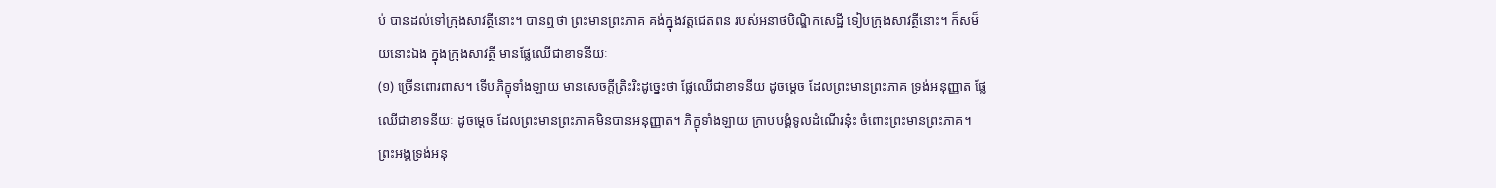ប់ បានដល់ទៅក្រុងសាវត្ថីនោះ។ បានឮថា ព្រះមានព្រះភាគ គង់ក្នុងវត្តជេតពន របស់អនាថបិណ្ឌិកសេដ្ឋី ទៀបក្រុងសាវត្ថីនោះ។ ក៏សម៏យនោះឯង ក្នុងក្រុងសាវត្ថី មានផ្លែឈើជាខាទនីយៈ
(១) ច្រើនពោរពាស។ ទើបភិក្ខុទាំងឡាយ មានសេចក្តីត្រិះរិះដូច្នេះថា ផ្លែឈើជាខាទនីយ ដូចម្តេច ដែលព្រះមានព្រះភាគ ទ្រង់អនុញ្ញាត ផ្លែឈើជាខាទនីយៈ ដូចម្តេច ដែលព្រះមានព្រះភាគមិនបានអនុញ្ញាត។ ភិក្ខុទាំងឡាយ ក្រាបបង្គំទូលដំណើរនុ៎ះ ចំពោះព្រះមានព្រះភាគ។ ព្រះអង្គទ្រង់អនុ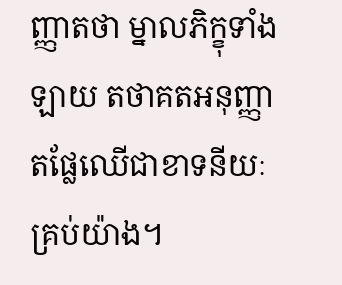ញ្ញាតថា ម្នាលភិក្ខុទាំងឡាយ តថាគតអនុញ្ញាតផ្លែឈើជាខាទនីយៈគ្រប់យ៉ាង។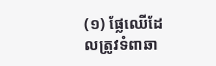(១) ផ្លែឈើដែលត្រូវទំពាឆា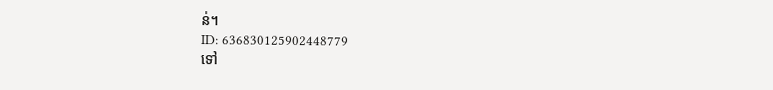ន់។
ID: 636830125902448779
ទៅ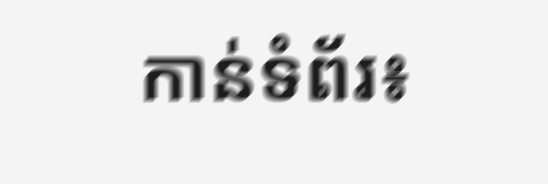កាន់ទំព័រ៖